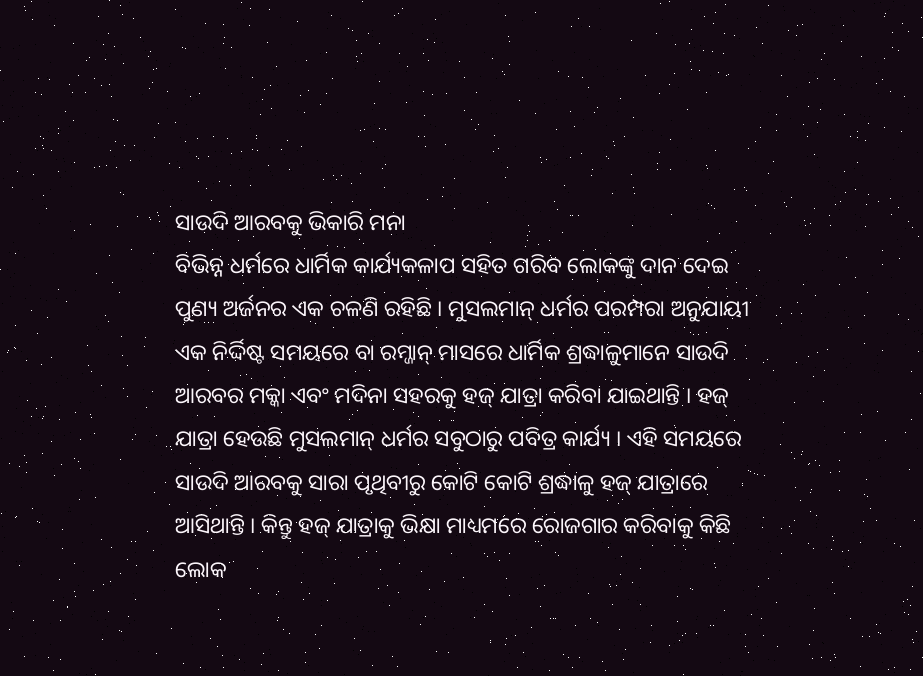ସାଉଦି ଆରବକୁ ଭିକାରି ମନା
ବିଭିନ୍ନ ଧର୍ମରେ ଧାର୍ମିକ କାର୍ଯ୍ୟକଳାପ ସହିତ ଗରିବ ଲୋକଙ୍କୁ ଦାନ ଦେଇ ପୁଣ୍ୟ ଅର୍ଜନର ଏକ ଚଳଣି ରହିଛି । ମୁସଲମାନ୍ ଧର୍ମର ପରମ୍ପରା ଅନୁଯାୟୀ ଏକ ନିର୍ଦ୍ଦିଷ୍ଟ ସମୟରେ ବା ରମ୍ଜାନ୍ ମାସରେ ଧାର୍ମିକ ଶ୍ରଦ୍ଧାଳୁମାନେ ସାଉଦି ଆରବର ମକ୍କା ଏବଂ ମଦିନା ସହରକୁ ହଜ୍ ଯାତ୍ରା କରିବା ଯାଇଥାନ୍ତି । ହଜ୍ ଯାତ୍ରା ହେଉଛି ମୁସଲମାନ୍ ଧର୍ମର ସବୁଠାରୁ ପବିତ୍ର କାର୍ଯ୍ୟ । ଏହି ସମୟରେ ସାଉଦି ଆରବକୁ ସାରା ପୃଥିବୀରୁ କୋଟି କୋଟି ଶ୍ରଦ୍ଧାଳୁ ହଜ୍ ଯାତ୍ରାରେ ଆସିଥାନ୍ତି । କିନ୍ତୁ ହଜ୍ ଯାତ୍ରାକୁ ଭିକ୍ଷା ମାଧ୍ୟମରେ ରୋଜଗାର କରିବାକୁ କିଛି ଲୋକ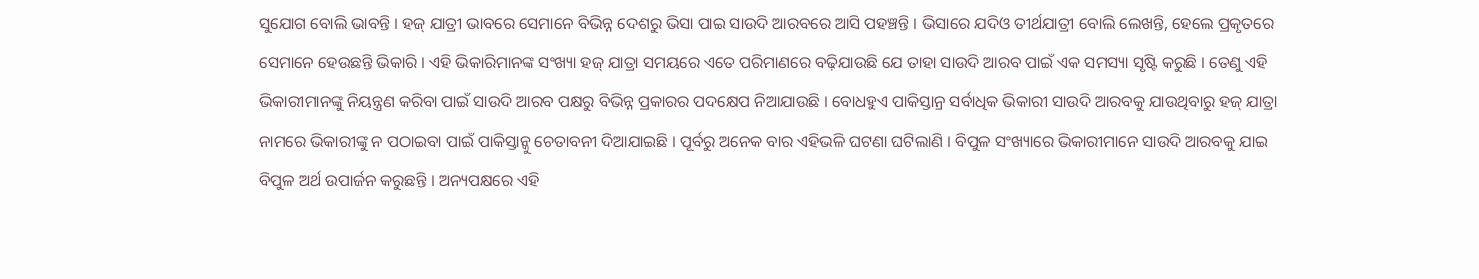ସୁଯୋଗ ବୋଲି ଭାବନ୍ତି । ହଜ୍ ଯାତ୍ରୀ ଭାବରେ ସେମାନେ ବିଭିନ୍ନ ଦେଶରୁ ଭିସା ପାଇ ସାଉଦି ଆରବରେ ଆସି ପହଞ୍ଚନ୍ତି । ଭିସାରେ ଯଦିଓ ତୀର୍ଥଯାତ୍ରୀ ବୋଲି ଲେଖନ୍ତି, ହେଲେ ପ୍ରକୃତରେ ସେମାନେ ହେଉଛନ୍ତି ଭିକାରି । ଏହି ଭିକାରିମାନଙ୍କ ସଂଖ୍ୟା ହଜ୍ ଯାତ୍ରା ସମୟରେ ଏତେ ପରିମାଣରେ ବଢ଼ିଯାଉଛି ଯେ ତାହା ସାଉଦି ଆରବ ପାଇଁ ଏକ ସମସ୍ୟା ସୃଷ୍ଟି କରୁଛି । ତେଣୁ ଏହି ଭିକାରୀମାନଙ୍କୁ ନିୟନ୍ତ୍ରଣ କରିବା ପାଇଁ ସାଉଦି ଆରବ ପକ୍ଷରୁ ବିଭିନ୍ନ ପ୍ରକାରର ପଦକ୍ଷେପ ନିଆଯାଉଛି । ବୋଧହୁଏ ପାକିସ୍ତାନ୍ର ସର୍ବାଧିକ ଭିକାରୀ ସାଉଦି ଆରବକୁ ଯାଉଥିବାରୁ ହଜ୍ ଯାତ୍ରା ନାମରେ ଭିକାରୀଙ୍କୁ ନ ପଠାଇବା ପାଇଁ ପାକିସ୍ତାନ୍କୁ ଚେତାବନୀ ଦିଆଯାଇଛି । ପୂର୍ବରୁ ଅନେକ ବାର ଏହିଭଳି ଘଟଣା ଘଟିଲାଣି । ବିପୁଳ ସଂଖ୍ୟାରେ ଭିକାରୀମାନେ ସାଉଦି ଆରବକୁ ଯାଇ ବିପୁଳ ଅର୍ଥ ଉପାର୍ଜନ କରୁଛନ୍ତି । ଅନ୍ୟପକ୍ଷରେ ଏହି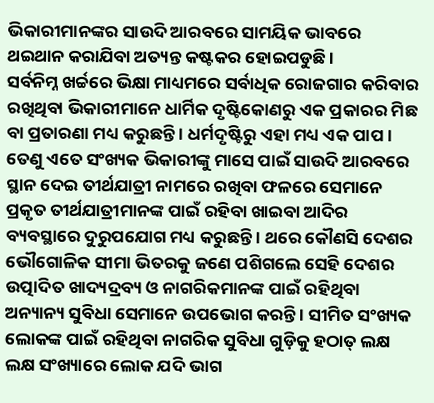ଭିକାରୀମାନଙ୍କର ସାଉଦି ଆରବରେ ସାମୟିକ ଭାବରେ ଥଇଥାନ କରାଯିବା ଅତ୍ୟନ୍ତ କଷ୍ଟକର ହୋଇପଡୁଛି ।
ସର୍ବନିମ୍ନ ଖର୍ଚ୍ଚରେ ଭିକ୍ଷା ମାଧ୍ୟମରେ ସର୍ବାଧିକ ରୋଜଗାର କରିବାର ରଖିଥିବା ଭିକାରୀମାନେ ଧାର୍ମିକ ଦୃଷ୍ଟିକୋଣରୁ ଏକ ପ୍ରକାରର ମିଛ ବା ପ୍ରତାରଣା ମଧ୍ୟ କରୁଛନ୍ତି । ଧର୍ମଦୃଷ୍ଟିରୁ ଏହା ମଧ୍ୟ ଏକ ପାପ । ତେଣୁ ଏତେ ସଂଖ୍ୟକ ଭିକାରୀଙ୍କୁ ମାସେ ପାଇଁ ସାଉଦି ଆରବରେ ସ୍ଥାନ ଦେଇ ତୀର୍ଥଯାତ୍ରୀ ନାମରେ ରଖିବା ଫଳରେ ସେମାନେ ପ୍ରକୃତ ତୀର୍ଥଯାତ୍ରୀମାନଙ୍କ ପାଇଁ ରହିବା ଖାଇବା ଆଦିର ବ୍ୟବସ୍ଥାରେ ଦୁରୁପଯୋଗ ମଧ୍ୟ କରୁଛନ୍ତି । ଥରେ କୌଣସି ଦେଶର ଭୌଗୋଳିକ ସୀମା ଭିତରକୁ ଜଣେ ପଶିଗଲେ ସେହି ଦେଶର ଉତ୍ପାଦିତ ଖାଦ୍ୟଦ୍ରବ୍ୟ ଓ ନାଗରିକମାନଙ୍କ ପାଇଁ ରହିଥିବା ଅନ୍ୟାନ୍ୟ ସୁବିଧା ସେମାନେ ଉପଭୋଗ କରନ୍ତି । ସୀମିତ ସଂଖ୍ୟକ ଲୋକଙ୍କ ପାଇଁ ରହିଥିବା ନାଗରିକ ସୁବିଧା ଗୁଡ଼ିକୁ ହଠାତ୍ ଲକ୍ଷ ଲକ୍ଷ ସଂଖ୍ୟାରେ ଲୋକ ଯଦି ଭାଗ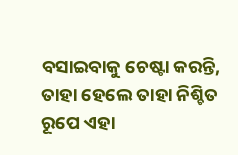ବସାଇବାକୁ ଚେଷ୍ଟା କରନ୍ତି, ତାହା ହେଲେ ତାହା ନିଶ୍ଚିତ ରୂପେ ଏହା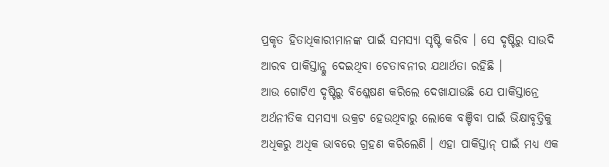ପ୍ରକୃତ ହିତାଧିକାରୀମାନଙ୍କ ପାଇଁ ସମସ୍ୟା ସୃଷ୍ଟି କରିବ । ସେ ଦୃଷ୍ଟିରୁ ସାଉଦି ଆରବ ପାକିସ୍ତାନ୍କୁ ଦେଇଥିବା ଚେତାବନୀର ଯଥାର୍ଥତା ରହିଛି ।
ଆଉ ଗୋଟିଏ ଦୃଷ୍ଟିରୁ ବିଶ୍ଳେଷଣ କରିଲେ ଦେଖାଯାଉଛି ଯେ ପାକିସ୍ତାନ୍ରେ ଅର୍ଥନୀତିକ ସମସ୍ୟା ଉକ୍ରଟ ହେଉଥିବାରୁ ଲୋକେ ବଞ୍ଚିବା ପାଇଁ ଭିକ୍ଷାବୃତ୍ତିକୁ ଅଧିକରୁ ଅଧିକ ଭାବରେ ଗ୍ରହଣ କରିଲେଣି । ଏହା ପାକିସ୍ତାନ୍ ପାଇଁ ମଧ୍ୟ ଏକ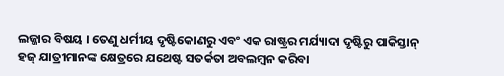ଲଜ୍ଜାର ବିଷୟ । ତେଣୁ ଧର୍ମୀୟ ଦୃଷ୍ଟିକୋଣରୁ ଏବଂ ଏକ ରାଷ୍ଟ୍ରର ମର୍ଯ୍ୟାଦା ଦୃଷ୍ଟିରୁ ପାକିସ୍ତାନ୍ ହଜ୍ ଯାତ୍ରୀମାନଙ୍କ କ୍ଷେତ୍ରରେ ଯଥେଷ୍ଟ ସତର୍କତା ଅବଲମ୍ବନ କରିବା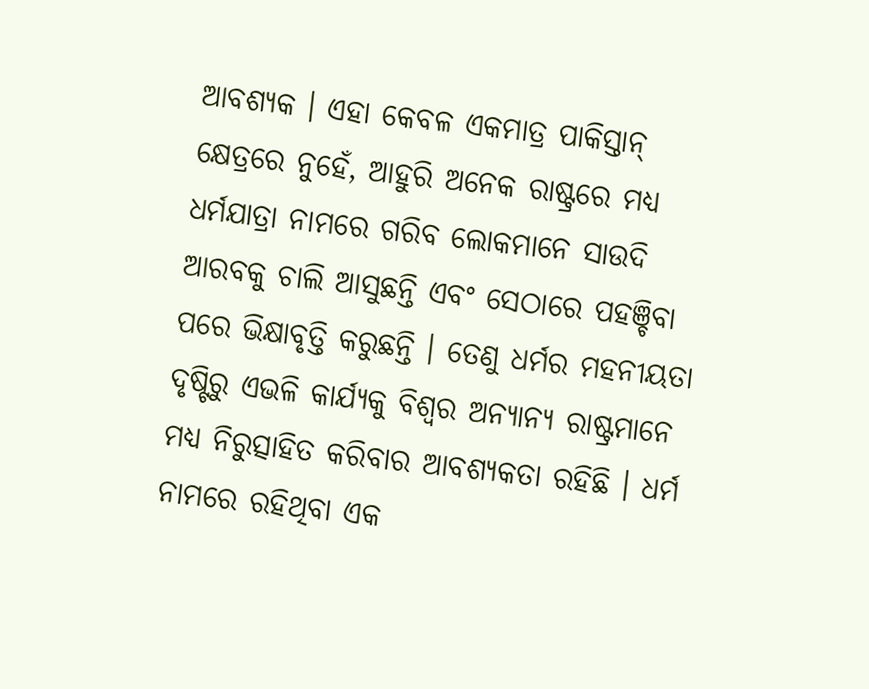ଆବଶ୍ୟକ । ଏହା କେବଳ ଏକମାତ୍ର ପାକିସ୍ତାନ୍ କ୍ଷେତ୍ରରେ ନୁହେଁ, ଆହୁରି ଅନେକ ରାଷ୍ଟ୍ରରେ ମଧ୍ୟ ଧର୍ମଯାତ୍ରା ନାମରେ ଗରିବ ଲୋକମାନେ ସାଉଦି ଆରବକୁ ଚାଲି ଆସୁଛନ୍ତି ଏବଂ ସେଠାରେ ପହଞ୍ଚିବା ପରେ ଭିକ୍ଷାବୃତ୍ତି କରୁଛନ୍ତି । ତେଣୁ ଧର୍ମର ମହନୀୟତା ଦୃଷ୍ଟିରୁ ଏଭଳି କାର୍ଯ୍ୟକୁ ବିଶ୍ୱର ଅନ୍ୟାନ୍ୟ ରାଷ୍ଟ୍ରମାନେ ମଧ୍ୟ ନିରୁତ୍ସାହିତ କରିବାର ଆବଶ୍ୟକତା ରହିଛି । ଧର୍ମ ନାମରେ ରହିଥିବା ଏକ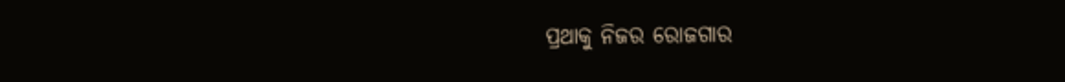ପ୍ରଥାକୁ ନିଜର ରୋଜଗାର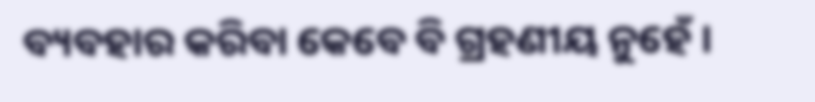ବ୍ୟବହାର କରିବା କେବେ ବି ଗ୍ରହଣୀୟ ନୁହେଁ ।